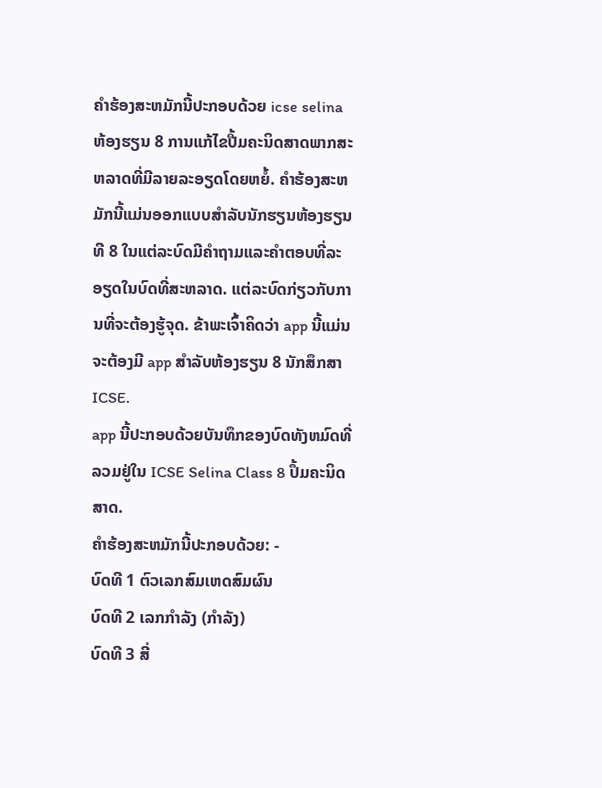ຄໍາຮ້ອງສະຫມັກນີ້ປະກອບດ້ວຍ icse selina ຫ້ອງຮຽນ 8 ການແກ້ໄຂປື້ມຄະນິດສາດພາກສະຫລາດທີ່ມີລາຍລະອຽດໂດຍຫຍໍ້. ຄໍາຮ້ອງສະຫມັກນີ້ແມ່ນອອກແບບສໍາລັບນັກຮຽນຫ້ອງຮຽນທີ 8 ໃນແຕ່ລະບົດມີຄໍາຖາມແລະຄໍາຕອບທີ່ລະອຽດໃນບົດທີ່ສະຫລາດ. ແຕ່ລະບົດກ່ຽວກັບການທີ່ຈະຕ້ອງຮູ້ຈຸດ. ຂ້າພະເຈົ້າຄິດວ່າ app ນີ້ແມ່ນຈະຕ້ອງມີ app ສໍາລັບຫ້ອງຮຽນ 8 ນັກສຶກສາ ICSE.
app ນີ້ປະກອບດ້ວຍບັນທຶກຂອງບົດທັງຫມົດທີ່ລວມຢູ່ໃນ ICSE Selina Class 8 ປຶ້ມຄະນິດສາດ.
ຄໍາຮ້ອງສະຫມັກນີ້ປະກອບດ້ວຍ: -
ບົດທີ 1 ຕົວເລກສົມເຫດສົມຜົນ
ບົດທີ 2 ເລກກຳລັງ (ກຳລັງ)
ບົດທີ 3 ສີ່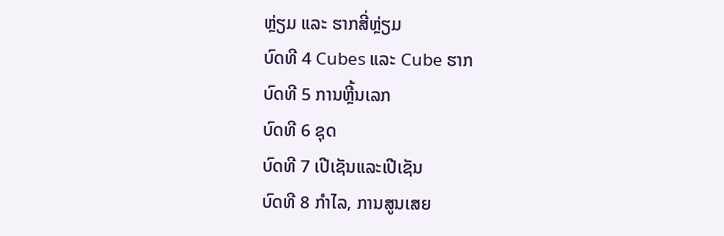ຫຼ່ຽມ ແລະ ຮາກສີ່ຫຼ່ຽມ
ບົດທີ 4 Cubes ແລະ Cube ຮາກ
ບົດທີ 5 ການຫຼີ້ນເລກ
ບົດທີ 6 ຊຸດ
ບົດທີ 7 ເປີເຊັນແລະເປີເຊັນ
ບົດທີ 8 ກໍາໄລ, ການສູນເສຍ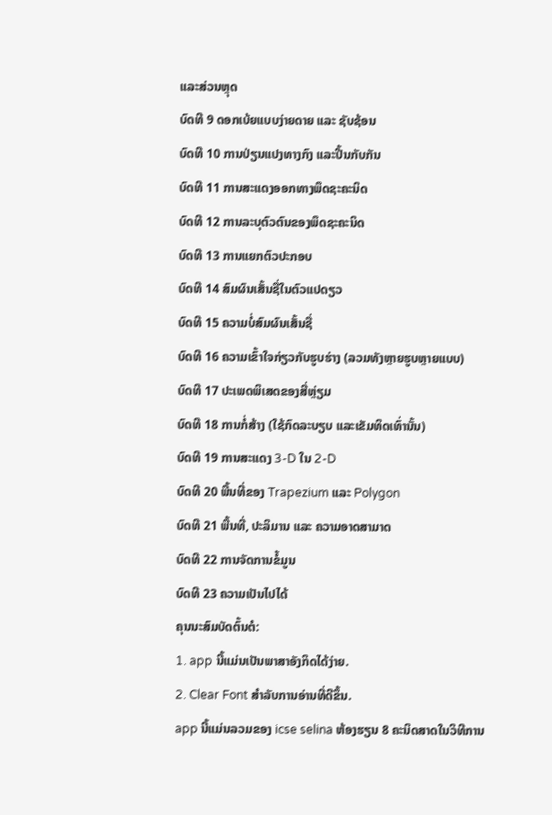ແລະສ່ວນຫຼຸດ
ບົດທີ 9 ດອກເບ້ຍແບບງ່າຍດາຍ ແລະ ຊັບຊ້ອນ
ບົດທີ 10 ການປ່ຽນແປງທາງກົງ ແລະປີ້ນກັບກັນ
ບົດທີ 11 ການສະແດງອອກທາງພຶດຊະຄະນິດ
ບົດທີ 12 ການລະບຸຕົວຕົນຂອງພຶດຊະຄະນິດ
ບົດທີ 13 ການແຍກຕົວປະກອບ
ບົດທີ 14 ສົມຜົນເສັ້ນຊື່ໃນຕົວແປດຽວ
ບົດທີ 15 ຄວາມບໍ່ສົມຜົນເສັ້ນຊື່
ບົດທີ 16 ຄວາມເຂົ້າໃຈກ່ຽວກັບຮູບຮ່າງ (ລວມທັງຫຼາຍຮູບຫຼາຍແບບ)
ບົດທີ 17 ປະເພດພິເສດຂອງສີ່ຫຼ່ຽມ
ບົດທີ 18 ການກໍ່ສ້າງ (ໃຊ້ກົດລະບຽບ ແລະເຂັມທິດເທົ່ານັ້ນ)
ບົດທີ 19 ການສະແດງ 3-D ໃນ 2-D
ບົດທີ 20 ພື້ນທີ່ຂອງ Trapezium ແລະ Polygon
ບົດທີ 21 ພື້ນທີ່, ປະລິມານ ແລະ ຄວາມອາດສາມາດ
ບົດທີ 22 ການຈັດການຂໍ້ມູນ
ບົດທີ 23 ຄວາມເປັນໄປໄດ້
ຄຸນນະສົມບັດຕົ້ນຕໍ:
1. app ນີ້ແມ່ນເປັນພາສາອັງກິດໄດ້ງ່າຍ.
2. Clear Font ສໍາລັບການອ່ານທີ່ດີຂຶ້ນ.
app ນີ້ແມ່ນລວມຂອງ icse selina ຫ້ອງຮຽນ 8 ຄະນິດສາດໃນວິທີການ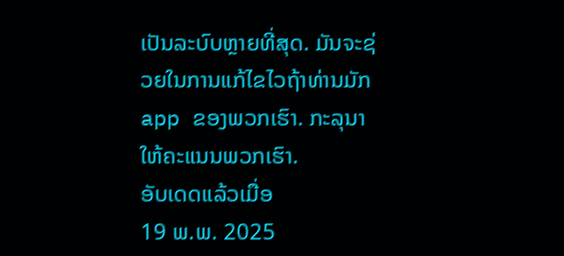ເປັນລະບົບຫຼາຍທີ່ສຸດ. ມັນຈະຊ່ວຍໃນການແກ້ໄຂໄວຖ້າທ່ານມັກ app ຂອງພວກເຮົາ. ກະລຸນາໃຫ້ຄະແນນພວກເຮົາ.
ອັບເດດແລ້ວເມື່ອ
19 ພ.ພ. 2025